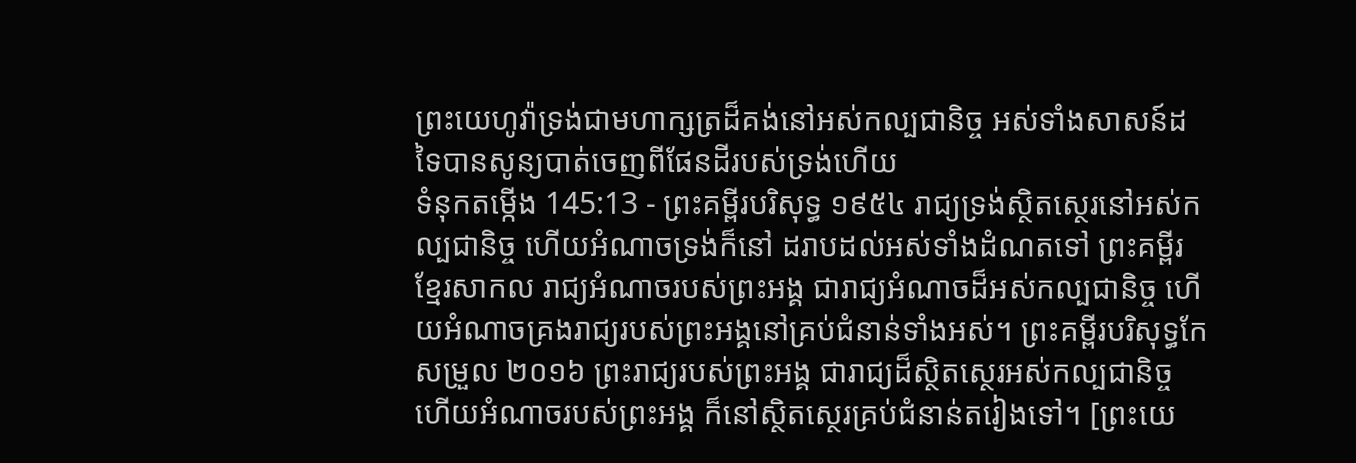ព្រះយេហូវ៉ាទ្រង់ជាមហាក្សត្រដ៏គង់នៅអស់កល្បជានិច្ច អស់ទាំងសាសន៍ដទៃបានសូន្យបាត់ចេញពីផែនដីរបស់ទ្រង់ហើយ
ទំនុកតម្កើង 145:13 - ព្រះគម្ពីរបរិសុទ្ធ ១៩៥៤ រាជ្យទ្រង់ស្ថិតស្ថេរនៅអស់កល្បជានិច្ច ហើយអំណាចទ្រង់ក៏នៅ ដរាបដល់អស់ទាំងដំណតទៅ ព្រះគម្ពីរខ្មែរសាកល រាជ្យអំណាចរបស់ព្រះអង្គ ជារាជ្យអំណាចដ៏អស់កល្បជានិច្ច ហើយអំណាចគ្រងរាជ្យរបស់ព្រះអង្គនៅគ្រប់ជំនាន់ទាំងអស់។ ព្រះគម្ពីរបរិសុទ្ធកែសម្រួល ២០១៦ ព្រះរាជ្យរបស់ព្រះអង្គ ជារាជ្យដ៏ស្ថិតស្ថេរអស់កល្បជានិច្ច ហើយអំណាចរបស់ព្រះអង្គ ក៏នៅស្ថិតស្ថេរគ្រប់ជំនាន់តរៀងទៅ។ [ព្រះយេ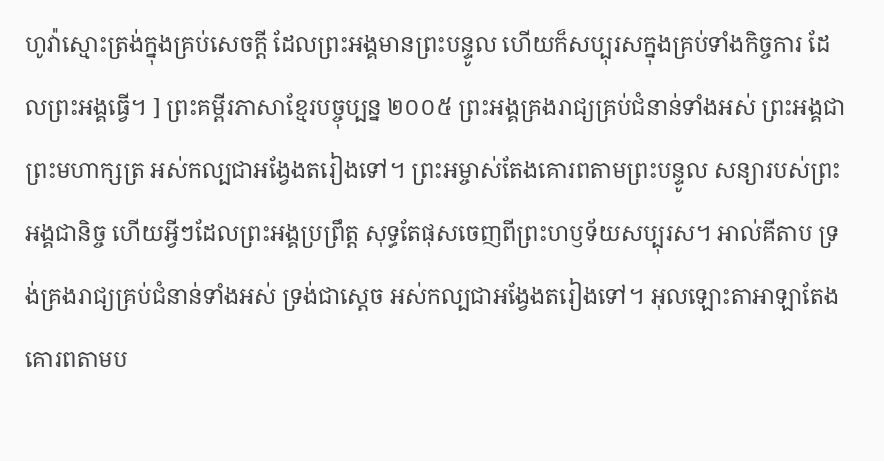ហូវ៉ាស្មោះត្រង់ក្នុងគ្រប់សេចក្ដី ដែលព្រះអង្គមានព្រះបន្ទូល ហើយក៏សប្បុរសក្នុងគ្រប់ទាំងកិច្ចការ ដែលព្រះអង្គធ្វើ។ ] ព្រះគម្ពីរភាសាខ្មែរបច្ចុប្បន្ន ២០០៥ ព្រះអង្គគ្រងរាជ្យគ្រប់ជំនាន់ទាំងអស់ ព្រះអង្គជាព្រះមហាក្សត្រ អស់កល្បជាអង្វែងតរៀងទៅ។ ព្រះអម្ចាស់តែងគោរពតាមព្រះបន្ទូល សន្យារបស់ព្រះអង្គជានិច្ច ហើយអ្វីៗដែលព្រះអង្គប្រព្រឹត្ត សុទ្ធតែផុសចេញពីព្រះហឫទ័យសប្បុរស។ អាល់គីតាប ទ្រង់គ្រងរាជ្យគ្រប់ជំនាន់ទាំងអស់ ទ្រង់ជាស្តេច អស់កល្បជាអង្វែងតរៀងទៅ។ អុលឡោះតាអាឡាតែងគោរពតាមប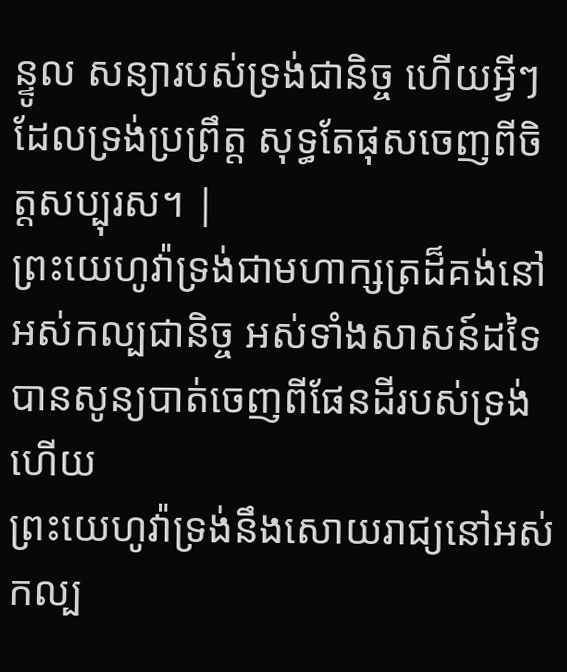ន្ទូល សន្យារបស់ទ្រង់ជានិច្ច ហើយអ្វីៗដែលទ្រង់ប្រព្រឹត្ត សុទ្ធតែផុសចេញពីចិត្តសប្បុរស។ |
ព្រះយេហូវ៉ាទ្រង់ជាមហាក្សត្រដ៏គង់នៅអស់កល្បជានិច្ច អស់ទាំងសាសន៍ដទៃបានសូន្យបាត់ចេញពីផែនដីរបស់ទ្រង់ហើយ
ព្រះយេហូវ៉ាទ្រង់នឹងសោយរាជ្យនៅអស់កល្ប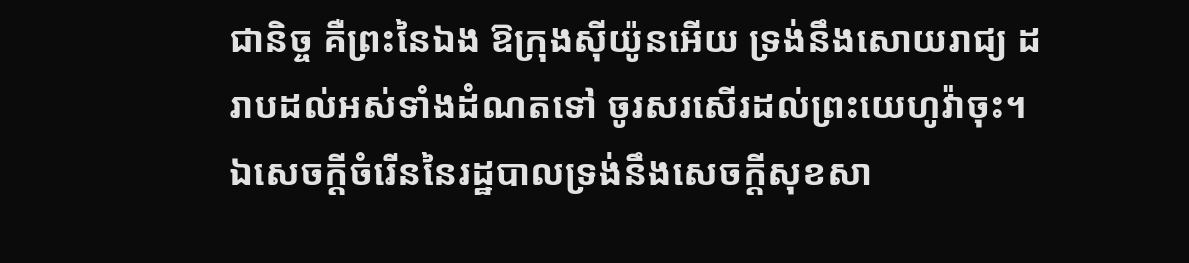ជានិច្ច គឺព្រះនៃឯង ឱក្រុងស៊ីយ៉ូនអើយ ទ្រង់នឹងសោយរាជ្យ ដរាបដល់អស់ទាំងដំណតទៅ ចូរសរសើរដល់ព្រះយេហូវ៉ាចុះ។
ឯសេចក្ដីចំរើននៃរដ្ឋបាលទ្រង់នឹងសេចក្ដីសុខសា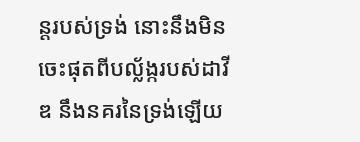ន្តរបស់ទ្រង់ នោះនឹងមិនចេះផុតពីបល្ល័ង្ករបស់ដាវីឌ នឹងនគរនៃទ្រង់ឡើយ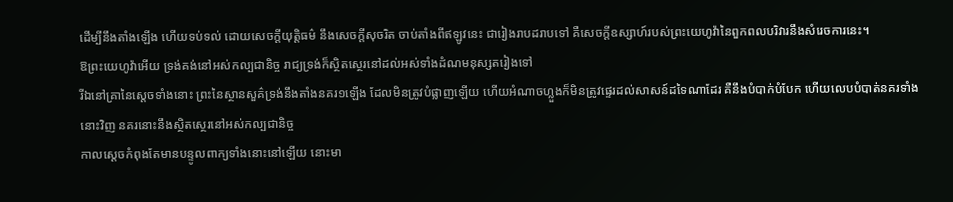ដើម្បីនឹងតាំងឡើង ហើយទប់ទល់ ដោយសេចក្ដីយុត្តិធម៌ នឹងសេចក្ដីសុចរិត ចាប់តាំងពីឥឡូវនេះ ជារៀងរាបដរាបទៅ គឺសេចក្ដីឧស្សាហ៍របស់ព្រះយេហូវ៉ានៃពួកពលបរិវារនឹងសំរេចការនេះ។
ឱព្រះយេហូវ៉ាអើយ ទ្រង់គង់នៅអស់កល្បជានិច្ច រាជ្យទ្រង់ក៏ស្ថិតស្ថេរនៅដល់អស់ទាំងដំណមនុស្សតរៀងទៅ
រីឯនៅគ្រានៃស្តេចទាំងនោះ ព្រះនៃស្ថានសួគ៌ទ្រង់នឹងតាំងនគរ១ឡើង ដែលមិនត្រូវបំផ្លាញឡើយ ហើយអំណាចហ្លួងក៏មិនត្រូវផ្ទេរដល់សាសន៍ដទៃណាដែរ គឺនឹងបំបាក់បំបែក ហើយលេបបំបាត់នគរទាំងនោះវិញ នគរនោះនឹងស្ថិតស្ថេរនៅអស់កល្បជានិច្ច
កាលស្តេចកំពុងតែមានបន្ទូលពាក្យទាំងនោះនៅឡើយ នោះមា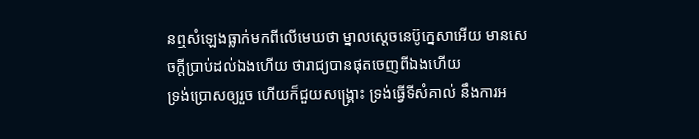នឮសំឡេងធ្លាក់មកពីលើមេឃថា ម្នាលស្តេចនេប៊ូក្នេសាអើយ មានសេចក្ដីប្រាប់ដល់ឯងហើយ ថារាជ្យបានផុតចេញពីឯងហើយ
ទ្រង់ប្រោសឲ្យរួច ហើយក៏ជួយសង្គ្រោះ ទ្រង់ធ្វើទីសំគាល់ នឹងការអ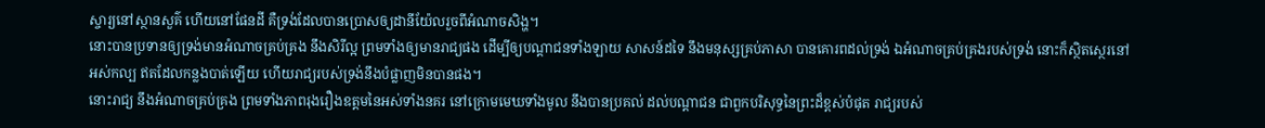ស្ចារ្យនៅស្ថានសួគ៌ ហើយនៅផែនដី គឺទ្រង់ដែលបានប្រោសឲ្យដានីយ៉ែលរួចពីអំណាចសិង្ហ។
នោះបានប្រទានឲ្យទ្រង់មានអំណាចគ្រប់គ្រង នឹងសិរីល្អ ព្រមទាំងឲ្យមានរាជ្យផង ដើម្បីឲ្យបណ្តាជនទាំងឡាយ សាសន៍ដទៃ នឹងមនុស្សគ្រប់ភាសា បានគោរពដល់ទ្រង់ ឯអំណាចគ្រប់គ្រងរបស់ទ្រង់ នោះក៏ស្ថិតស្ថេរនៅអស់កល្ប ឥតដែលកន្លងបាត់ឡើយ ហើយរាជ្យរបស់ទ្រង់នឹងបំផ្លាញមិនបានផង។
នោះរាជ្យ នឹងអំណាចគ្រប់គ្រង ព្រមទាំងភាពរុងរឿងឧត្តមនៃអស់ទាំងនគរ នៅក្រោមមេឃទាំងមូល នឹងបានប្រគល់ ដល់បណ្តាជន ជាពួកបរិសុទ្ធនៃព្រះដ៏ខ្ពស់បំផុត រាជ្យរបស់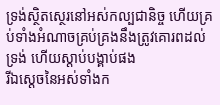ទ្រង់ស្ថិតស្ថេរនៅអស់កល្បជានិច្ច ហើយគ្រប់ទាំងអំណាចគ្រប់គ្រងនឹងត្រូវគោរពដល់ទ្រង់ ហើយស្តាប់បង្គាប់ផង
រីឯស្តេចនៃអស់ទាំងក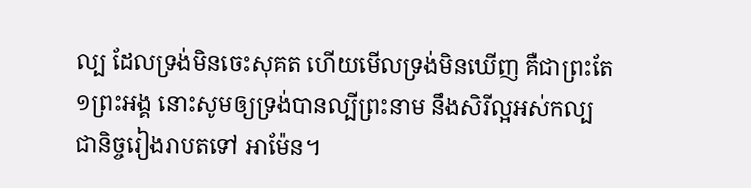ល្ប ដែលទ្រង់មិនចេះសុគត ហើយមើលទ្រង់មិនឃើញ គឺជាព្រះតែ១ព្រះអង្គ នោះសូមឲ្យទ្រង់បានល្បីព្រះនាម នឹងសិរីល្អអស់កល្បជានិច្ចរៀងរាបតទៅ អាម៉ែន។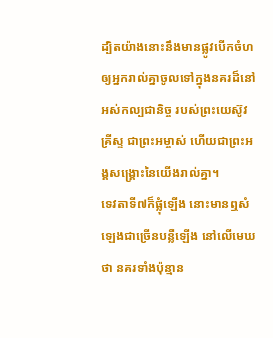ដ្បិតយ៉ាងនោះនឹងមានផ្លូវបើកចំហ ឲ្យអ្នករាល់គ្នាចូលទៅក្នុងនគរដ៏នៅអស់កល្បជានិច្ច របស់ព្រះយេស៊ូវគ្រីស្ទ ជាព្រះអម្ចាស់ ហើយជាព្រះអង្គសង្គ្រោះនៃយើងរាល់គ្នា។
ទេវតាទី៧ក៏ផ្លុំឡើង នោះមានឮសំឡេងជាច្រើនបន្លឺឡើង នៅលើមេឃថា នគរទាំងប៉ុន្មាន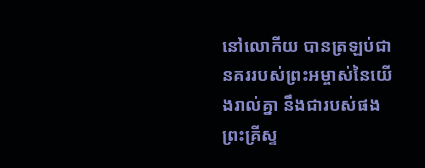នៅលោកីយ បានត្រឡប់ជានគររបស់ព្រះអម្ចាស់នៃយើងរាល់គ្នា នឹងជារបស់ផងព្រះគ្រីស្ទ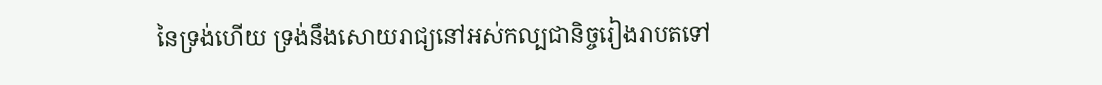នៃទ្រង់ហើយ ទ្រង់នឹងសោយរាជ្យនៅអស់កល្បជានិច្ចរៀងរាបតទៅ